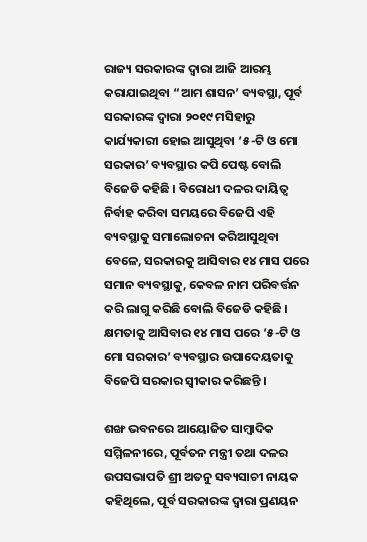ରାଜ୍ୟ ସରକାରଙ୍କ ଦ୍ୱାରା ଆଜି ଆରମ୍ଭ କରାଯାଇଥିବା “ଆମ ଶାସନ’ ବ୍ୟବସ୍ଥା, ପୂର୍ବ ସରକାରଙ୍କ ଦ୍ୱାରା ୨୦୧୯ ମସିହାରୁ କାର୍ଯ୍ୟକାରୀ ହୋଇ ଆସୁଥିବା ‘୫-ଟି ଓ ମୋ ସରକାର’ ବ୍ୟବସ୍ଥାର କପି ପେଷ୍ଟ ବୋଲି ବିଜେଡି କହିଛି । ବିରୋଧୀ ଦଳର ଦାୟିତ୍ୱ ନିର୍ବାହ କରିବା ସମୟରେ ବିଜେପି ଏହି ବ୍ୟବସ୍ଥାକୁ ସମାଲୋଚନା କରିଆସୁଥିବା ବେଳେ, ସରକାରକୁ ଆସିବାର ୧୪ ମାସ ପରେ ସମାନ ବ୍ୟବସ୍ଥାକୁ, କେବଳ ନାମ ପରିବର୍ତ୍ତନ କରି ଲାଗୁ କରିଛି ବୋଲି ବିଜେଡି କହିଛି । କ୍ଷମତାକୁ ଆସିବାର ୧୪ ମାସ ପରେ ‘୫-ଟି ଓ ମୋ ସରକାର’ ବ୍ୟବସ୍ଥାର ଉପାଦେୟତାକୁ ବିଜେପି ସରକାର ସ୍ୱୀକାର କରିଛନ୍ତି ।

ଶଙ୍ଖ ଭବନରେ ଆୟୋଜିତ ସାମ୍ୱାଦିକ ସମ୍ମିଳନୀରେ, ପୂର୍ବତନ ମନ୍ତ୍ରୀ ତଥା ଦଳର ଉପସଭାପତି ଶ୍ରୀ ଅତନୁ ସବ୍ୟସାଚୀ ନାୟକ କହିଥିଲେ, ପୂର୍ବ ସରକାରଙ୍କ ଦ୍ୱାରା ପ୍ରଣୟନ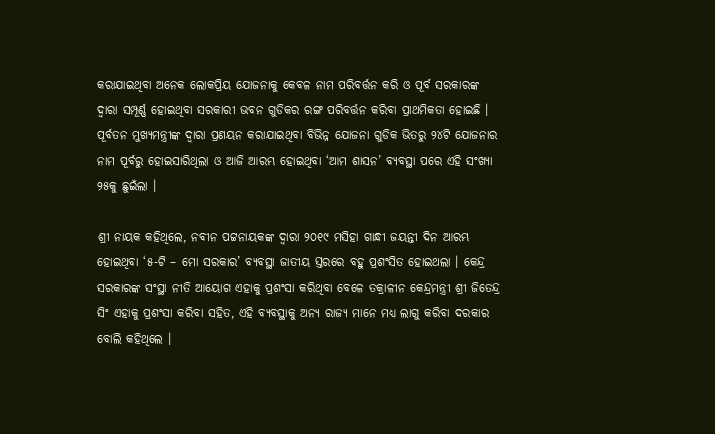କରାଯାଇଥିବା ଅନେକ ଲୋକପ୍ରିୟ ଯୋଜନାକୁ କେବଳ ନାମ ପରିବର୍ତ୍ତନ କରି ଓ ପୂର୍ବ ସରକାରଙ୍କ ଦ୍ୱାରା ସମ୍ପୂର୍ଣ୍ଣ ହୋଇଥିବା ସରକାରୀ ଭବନ ଗୁଡିକର ରଙ୍ଗ ପରିବର୍ତ୍ତନ କରିବା ପ୍ରାଥମିକତା ହୋଇଛି । ପୂର୍ବତନ ମୁଖ୍ୟମନ୍ତ୍ରୀଙ୍କ ଦ୍ୱାରା ପ୍ରଣୟନ କରାଯାଇଥିବା ବିଭିନ୍ନ ଯୋଜନା ଗୁଡିକ ଭିତରୁ ୨୪ଟି ଯୋଜନାର ନାମ ପୂର୍ବରୁ ହୋଇସାରିଥିଲା ଓ ଆଜି ଆରମ୍ଭ ହୋଇଥିବା ‘ଆମ ଶାସନ’ ବ୍ୟବସ୍ଥା ପରେ ଏହି ସଂଖ୍ୟା ୨୫କୁ ଛୁଇଁଲା ।

ଶ୍ରୀ ନାୟକ କହିଥିଲେ, ନବୀନ ପଟ୍ଟନାୟକଙ୍କ ଦ୍ୱାରା ୨୦୧୯ ମସିହା ଗାନ୍ଧୀ ଜୟନ୍ତୀ ଦିନ ଆରମ୍ଭ ହୋଇଥିବା ‘୫-ଟି – ମୋ ସରକାର’ ବ୍ୟବସ୍ଥା ଜାତୀୟ ସ୍ତରରେ ବହୁ ପ୍ରଶଂସିତ ହୋଇଥଲା । କେନ୍ଦ୍ର ସରକାରଙ୍କ ସଂସ୍ଥା ନୀତି ଆୟୋଗ ଏହାକୁ ପ୍ରଶଂସା କରିଥିବା ବେଳେ ତକ୍ରାଳୀନ କେନ୍ଦ୍ରମନ୍ତ୍ରୀ ଶ୍ରୀ ଜିତେନ୍ଦ୍ର ସିଂ ଏହାକୁ ପ୍ରଶଂସା କରିବା ସହିତ, ଏହି ବ୍ୟବସ୍ଥାକୁ ଅନ୍ୟ ରାଜ୍ୟ ମାନେ ମଧ୍ୟ ଲାଗୁ କରିବା ଦରକାର ବୋଲି କହିଥିଲେ ।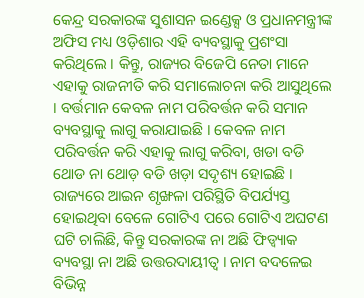କେନ୍ଦ୍ର ସରକାରଙ୍କ ସୁଶାସନ ଇଣ୍ଡେକ୍ସ ଓ ପ୍ରଧାନମନ୍ତ୍ରୀଙ୍କ ଅଫିସ ମଧ୍ୟ ଓଡ଼ିଶାର ଏହି ବ୍ୟବସ୍ଥାକୁ ପ୍ରଶଂସା କରିଥିଲେ । କିନ୍ତୁ, ରାଜ୍ୟର ବିଜେପି ନେତା ମାନେ ଏହାକୁ ରାଜନୀତି କରି ସମାଲୋଚନା କରି ଆସୁଥିଲେ । ବର୍ତ୍ତମାନ କେବଳ ନାମ ପରିବର୍ତ୍ତନ କରି ସମାନ ବ୍ୟବସ୍ଥାକୁ ଲାଗୁ କରାଯାଇଛି । କେବଳ ନାମ ପରିବର୍ତ୍ତନ କରି ଏହାକୁ ଲାଗୁ କରିବା, ଖଡା ବଡି ଥୋଡ ନା ଥୋଡ଼ ବଡି ଖଡ଼ା ସଦୃଶ୍ୟ ହୋଇଛି । ରାଜ୍ୟରେ ଆଇନ ଶୃଙ୍ଖଳା ପରିସ୍ଥିତି ବିପର୍ଯ୍ୟସ୍ତ ହୋଇଥିବା ବେଳେ ଗୋଟିଏ ପରେ ଗୋଟିଏ ଅଘଟଣ ଘଟି ଚାଲିଛି, କିନ୍ତୁ ସରକାରଙ୍କ ନା ଅଛି ଫିଡ୍ବ୍ୟାକ ବ୍ୟବସ୍ଥା ନା ଅଛି ଉତ୍ତରଦାୟୀତ୍ୱ । ନାମ ବଦଳେଇ ବିଭିନ୍ନ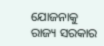ଯୋଜନାକୁ ରାଜ୍ୟ ସରକାର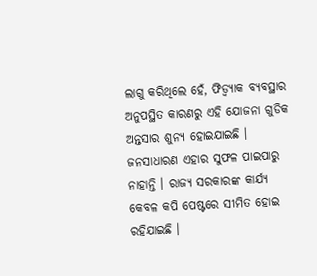ଲାଗୁ କରିଥିଲେ ହେଁ, ଫିଡ୍ବ୍ୟାକ ବ୍ୟବସ୍ଥାର ଅନୁପସ୍ଥିତ କାରଣରୁ ଏହି ଯୋଜନା ଗୁଡିକ ଅନ୍ତସାର ଶୁନ୍ୟ ହୋଇଯାଇଛି । ଜନସାଧାରଣ ଏହାର ସୁଫଳ ପାଇପାରୁ ନାହାନ୍ତି । ରାଜ୍ୟ ସରକାରଙ୍କ କାର୍ଯ୍ୟ କେବଳ କପି ପେଷ୍ଟରେ ସୀମିତ ହୋଇ ରହିଯାଇଛି ।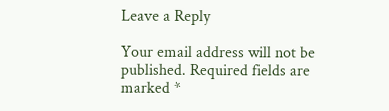Leave a Reply

Your email address will not be published. Required fields are marked *